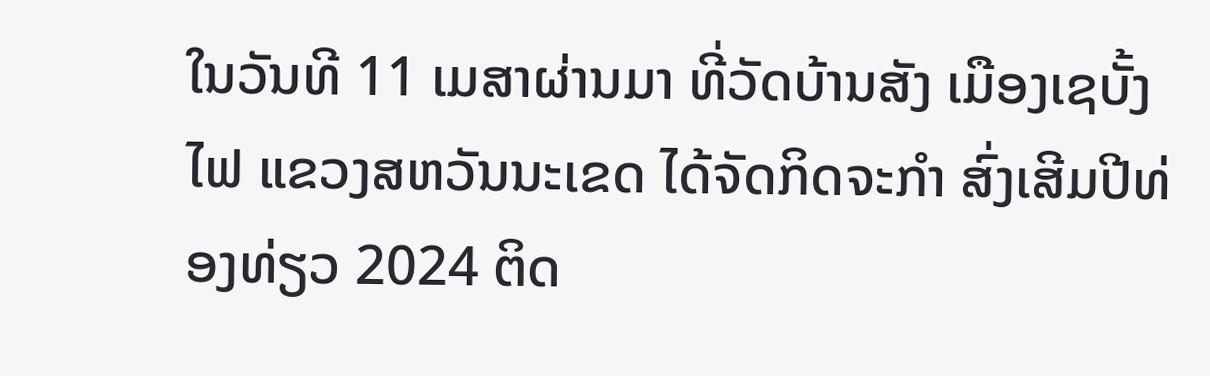ໃນວັນທີ 11 ເມສາຜ່ານມາ ທີ່ວັດບ້ານສັງ ເມືອງເຊບັ້ງໄຟ ແຂວງສຫວັນນະເຂດ ໄດ້ຈັດກິດຈະກຳ ສົ່ງເສີມປີທ່ອງທ່ຽວ 2024 ຕິດ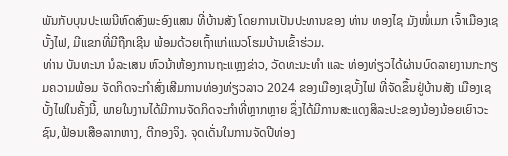ພັນກັບບຸນປະເພນີຫົດສົງພະອົງແສນ ທີ່ບ້ານສັງ ໂດຍການເປັນປະທານຂອງ ທ່ານ ທອງໄຊ ມັງໜໍ່ເມກ ເຈົ້າເມືອງເຊບັ້ງໄຟ, ມີແຂກທີ່ມີຖືກເຊີນ ພ້ອມດ້ວຍເຖົ້າແກ່ແນວໂຮມບ້ານເຂົ້າຮ່ວມ.
ທ່ານ ບັນທະນາ ນໍລະເສນ ຫົວນ້າຫ້ອງການຖະແຫຼງຂ່າວ, ວັດທະນະທຳ ແລະ ທ່ອງທ່ຽວໄດ້ຜ່ານບົດລາຍງານກະກຽມຄວາມພ້ອມ ຈັດກິດຈະກຳສົ່ງເສີມການທ່ອງທ່ຽວລາວ 2024 ຂອງເມືອງເຊບັ້ງໄຟ ທີ່ຈັດຂຶ້ນຢູ່ບ້ານສັງ ເມືອງເຊບັ້ງໄຟໃນຄັ້ງນີ້, ພາຍໃນງານໄດ້ມີການຈັດກິດຈະກຳທີ່ຫຼາກຫຼາຍ ຊຶ່ງໄດ້ມີການສະແດງສິລະປະຂອງນ້ອງນ້ອຍເຍົາວະຊົນ,ຟ້ອນເສືອລາກຫາງ, ຕີກອງຈິງ. ຈຸດເດັ່ນໃນການຈັດປີທ່ອງ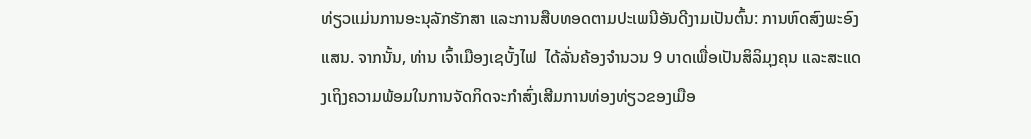ທ່ຽວແມ່ນການອະນຸລັກຮັກສາ ແລະການສືບທອດຕາມປະເພນີອັນດີງາມເປັນຕົ້ນ: ການຫົດສົງພະອົງແສນ. ຈາກນັ້ນ, ທ່ານ ເຈົ້າເມືອງເຊບັ້ງໄຟ  ໄດ້ລັ່ນຄ້ອງຈຳນວນ 9 ບາດເພື່ອເປັນສິລິມຸງຄຸນ ແລະສະແດງເຖິງຄວາມພ້ອມໃນການຈັດກິດຈະກຳສົ່ງເສີມການທ່ອງທ່ຽວຂອງເມືອ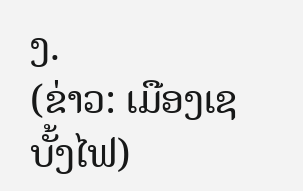ງ.
(ຂ່າວ: ເມືອງເຊບັ້ງໄຟ)